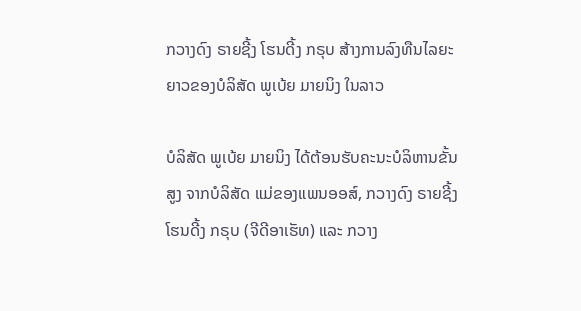ກວາງດົງ ຣາຍຊີ້ງ ໂຮນດີ້ງ ກຣຸບ ສ້າງການລົງທືນໄລຍະຍາວຂອງບໍລິສັດ ພູເບ້ຍ ມາຍນິງ ໃນລາວ

ບໍລິສັດ ພູເບ້ຍ ມາຍນິງ ໄດ້ຕ້ອນຮັບຄະນະບໍລິຫານຂັ້ນສູງ ຈາກບໍລິສັດ ແມ່ຂອງແພນອອສ໌, ກວາງດົງ ຣາຍຊີ້ງ ໂຮນດີ້ງ ກຣຸບ (ຈີດີອາເຮັທ) ແລະ ກວາງ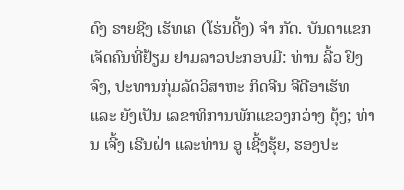ດົງ ຣາຍຊີງ ເຮັທເຄ (ໂຮ່ນດີ້ງ) ຈໍາ ກັດ. ບັນດາແຂກເຈັດຄົນທີ່ຢ້ຽມ ຢາມລາວປະກອບມີ: ທ່ານ ລີ້ວ ຢົງຈົງ, ປະທານກຸ່ມລັດວິສາຫະ ກິດຈີນ ຈີດີອາເຮັທ ແລະ ຍັງເປັນ ເລຂາທິການພັກແຂວງກວ່າງ ຕຸ້ງ; ທ່ານ ເຈີ້ງ ເຣີນຝ່າ ແລະທ່ານ ອູ ເຊີ້ງຮຸ້ຍ, ຮອງປະ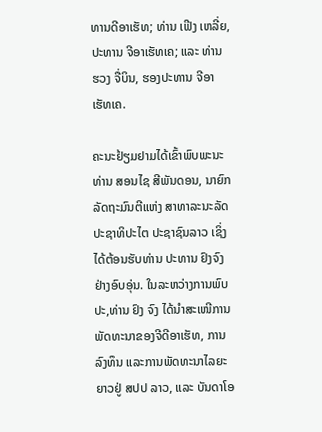ທານດີອາເຮັທ; ທ່ານ ເຟີງ ເຫລີ່ຍ, ປະທານ ຈີອາເຮັທເຄ; ແລະ ທ່ານ ຮວງ ຈື່ບິນ, ຮອງປະທານ ຈີອາເຮັທເຄ.

ຄະນະຢ້ຽມຢາມໄດ້ເຂົ້າພົບພະນະທ່ານ ສອນໄຊ ສີພັນດອນ, ນາຍົກລັດຖະມົນຕີແຫ່ງ ສາທາລະນະລັດ ປະຊາທິປະໄຕ ປະຊາຊົນລາວ ເຊິ່ງໄດ້ຕ້ອນຮັບທ່ານ ປະທານ ຢົງຈົງຢ່າງອົບອຸ່ນ. ໃນລະຫວ່າງການພົບປະ,ທ່ານ ຢົງ ຈົງ ໄດ້ນໍາສະເໜີການພັດທະນາຂອງຈີດີອາເຮັທ, ການລົງທຶນ ແລະການພັດທະນາໄລຍະຍາວຢູ່ ສປປ ລາວ, ແລະ ບັນດາໂອ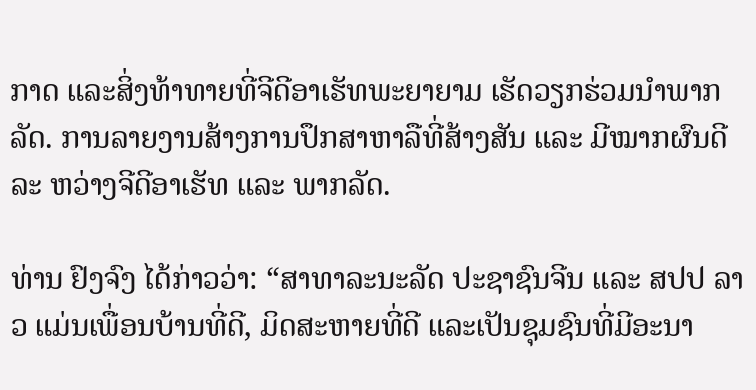ກາດ ແລະສິ່ງທ້າທາຍທີ່ຈີດີອາເຮັທພະຍາຍາມ ເຮັດວຽກຮ່ວມນໍາພາກລັດ. ການລາຍງານສ້າງການປຶກສາຫາລືທີ່ສ້າງສັນ ແລະ ມີໝາກຜົນດີລະ ຫວ່າງຈີດີອາເຮັທ ແລະ ພາກລັດ.

ທ່ານ ຢົງຈົງ ໄດ້ກ່າວວ່າ: “ສາທາລະນະລັດ ປະຊາຊົນຈີນ ແລະ ສປປ ລາວ ແມ່ນເພື່ອນບ້ານທີ່ດີ, ມິດສະຫາຍທີ່ດີ ແລະເປັນຊຸມຊົນທີ່ມີອະນາ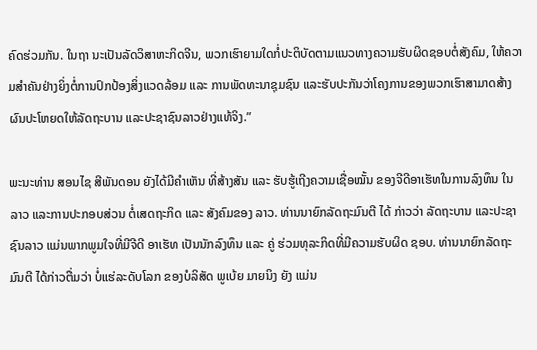ຄົດຮ່ວມກັນ. ໃນຖາ ນະເປັນລັດວິສາຫະກິດຈີນ, ພວກເຮົາຍາມໃດກໍ່ປະຕິບັດຕາມແນວທາງຄວາມຮັບຜິດຊອບຕໍ່ສັງຄົມ, ໃຫ້ຄວາມສໍາຄັນຢ່າງຍິ່ງຕໍ່ການປົກປ້ອງສິ່ງແວດລ້ອມ ແລະ ການພັດທະນາຊຸມຊົນ ແລະຮັບປະກັນວ່າໂຄງການຂອງພວກເຮົາສາມາດສ້າງຜົນປະໂຫຍດໃຫ້ລັດຖະບານ ແລະປະຊາຊົນລາວຢ່າງແທ້ຈິງ.”

ພະນະທ່ານ ສອນໄຊ ສີພັນດອນ ຍັງໄດ້ມີຄໍາເຫັນ ທີ່ສ້າງສັນ ແລະ ຮັບຮູ້ເຖີງຄວາມເຊື່ອໝັ້ນ ຂອງຈີດີອາເຮັທໃນການລົງທຶນ ໃນລາວ ແລະການປະກອບສ່ວນ ຕໍ່ເສດຖະກິດ ແລະ ສັງຄົມຂອງ ລາວ. ທ່ານນາຍົກລັດຖະມົນຕີ ໄດ້ ກ່າວວ່າ ລັດຖະບານ ແລະປະຊາຊົນລາວ ແມ່ນພາກພູມໃຈທີ່ມີຈີດີ ອາເຮັທ ເປັນນັກລົງທຶນ ແລະ ຄູ່ ຮ່ວມທຸລະກິດທີ່ມີຄວາມຮັບຜິດ ຊອບ. ທ່ານນາຍົກລັດຖະມົນຕີ ໄດ້ກ່າວຕື່ມວ່າ ບໍ່ແຮ່ລະດັບໂລກ ຂອງບໍລິສັດ ພູເບ້ຍ ມາຍນິງ ຍັງ ແມ່ນ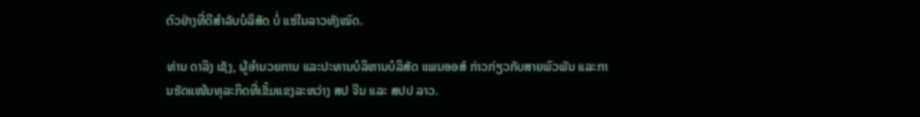ຕົວຢ່າງທີ່ດີສໍາລັບບໍລິສັດ ບໍ່ ແຮ່ໃນລາວທັງໝົດ.

ທ່ານ ດາລິງ ເຊັງ, ຜູ້ອໍານວຍການ ແລະປະທານບໍລິຫານບໍລິສັດ ແພນອອສ໌ ກ່າວກ່ຽວກັບສາຍພົວພັນ ແລະການຮັດແໜ້ນທຸລະກິດທີ່ເຂັ້ມແຂງລະຫວ່າງ ສປ ຈີນ ແລະ ສປປ ລາວ.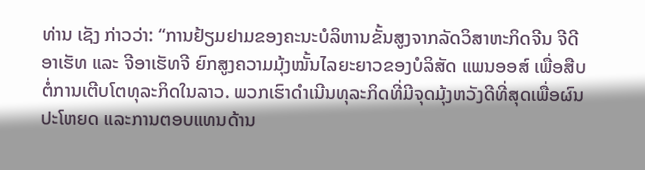ທ່ານ ເຊັງ ກ່າວວ່າ: “ການຢ້ຽມຢາມຂອງຄະນະບໍລິຫານຂັ້ນສູງຈາກລັດວິສາຫະກິດຈີນ ຈີດີອາເຮັທ ແລະ ຈີອາເຮັທຈີ ຍົກສູງຄວາມມຸ້ງໝັ້ນໄລຍະຍາວຂອງບໍລິສັດ ແພນອອສ໌ ເພື່ອສືບຕໍ່ການເຕີບໂຕທຸລະກິດໃນລາວ. ພວກເຮົາດໍາເນີນທຸລະກິດທີ່ມີຈຸດມຸ້ງຫວັງດີທີ່ສຸດເພື່ອຜົນປະໂຫຍດ ແລະການຕອບແທນດ້ານ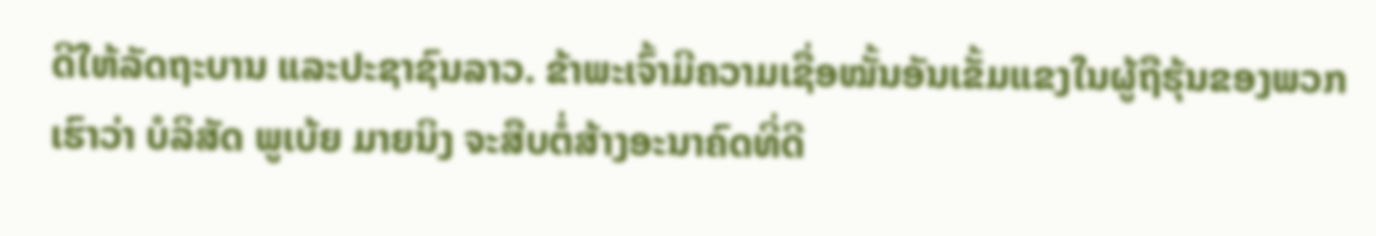ດີໃຫ້ລັດຖະບານ ແລະປະຊາຊົນລາວ. ຂ້າພະເຈົ້າມີຄວາມເຊື່ອໝັ້ນອັນເຂັ້ມແຂງໃນຜູ້ຖືຮຸ້ນຂອງພວກເຮົາວ່າ ບໍລິສັດ ພູເບ້ຍ ມາຍນິງ ຈະສືບຕໍ່ສ້າງອະນາຄົດທີ່ດີ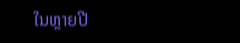ໃນຫຼາຍປີ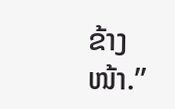ຂ້າງໜ້າ.”